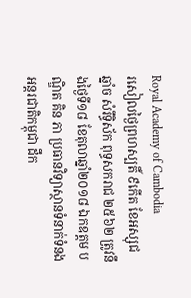Royal Academy of Cambodia
រសៀលថ្ងៃព្រហស្បតិ៍ ៩កើត ខែអស្សុជ ឆ្នាំច សំរឹទ្ធិស័ក ពុទ្ធសករាជ ២៥៦២ ត្រូវនឹងថ្ងៃទី១៨ ខែតុលាឆ្នាំ២០១៨ ឯកឧត្តម បណ្ឌិត គិន ភា ប្រធានវិទ្យាស្ថានទំនាក់ទំនងអន្តរជាតិកម្ពុជា ដឹក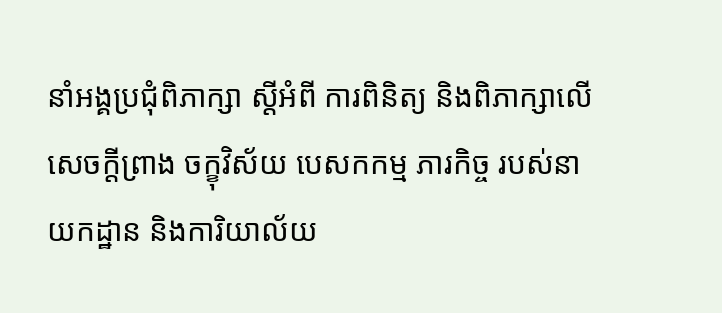នាំអង្គប្រជុំពិភាក្សា ស្តីអំពី ការពិនិត្យ និងពិភាក្សាលើសេចក្តីព្រាង ចក្ខុវិស័យ បេសកកម្ម ភារកិច្ច របស់នាយកដ្ឋាន និងការិយាល័យ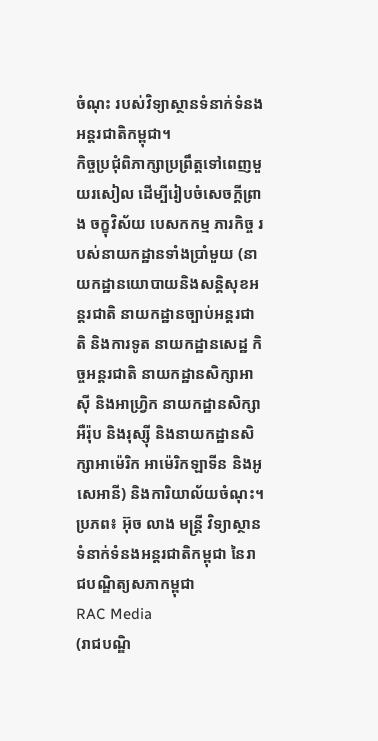ចំណុះ របស់វិទ្យាស្ថានទំនាក់ទំនងអន្តរជាតិកម្ពុជា។
កិច្ចប្រជុំពិភាក្សាប្រព្រឹត្តទៅពេញមួយរសៀល ដើម្បីរៀបចំសេចក្តីព្រាង ចក្ខុវិស័យ បេសកកម្ម ភារកិច្ច របស់នាយកដ្ឋានទាំងប្រាំមួយ (នាយកដ្ឋានយោបាយនិងសន្តិសុខអន្តរជាតិ នាយកដ្ឋានច្បាប់អន្តរជាតិ និងការទូត នាយកដ្ឋានសេដ្ឋ កិច្ចអន្តរជាតិ នាយកដ្ឋានសិក្សាអាស៊ី និងអាហ្វ្រិក នាយកដ្ឋានសិក្សាអឺរ៉ុប និងរុស្ស៊ី និងនាយកដ្ឋានសិក្សាអាម៉េរិក អាម៉េរិកឡាទីន និងអូសេអានី) និងការិយាល័យចំណុះ។
ប្រភព៖ អ៊ុច លាង មន្ត្រី វិទ្យាស្ថានទំនាក់ទំនងអន្តរជាតិកម្ពុជា នៃរាជបណ្ឌិត្យសភាកម្ពុជា
RAC Media
(រាជបណ្ឌិ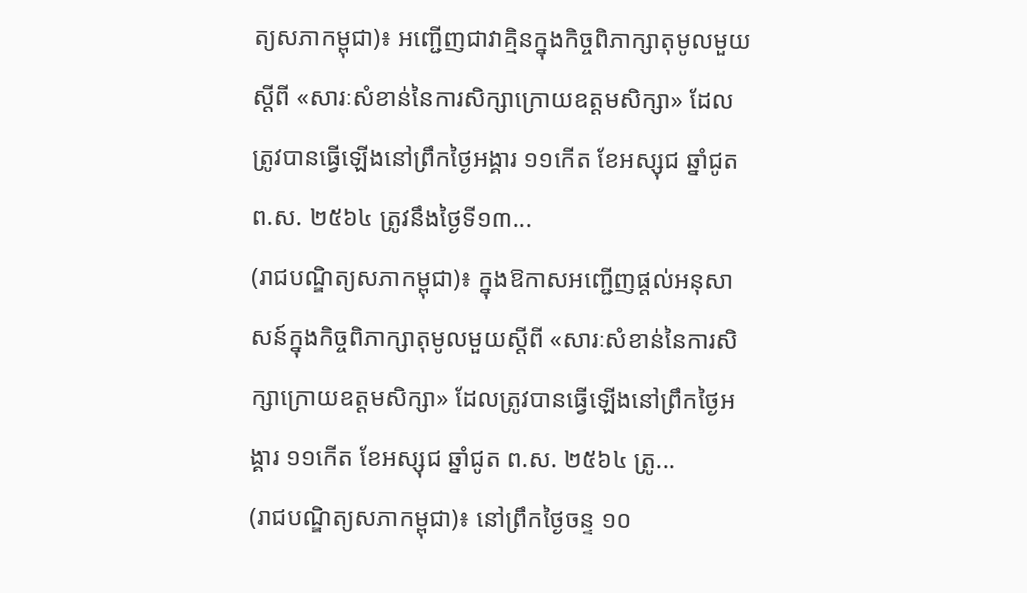ត្យសភាកម្ពុជា)៖ អញ្ជើញជាវាគ្មិនក្នុងកិច្ចពិភាក្សាតុមូលមួយស្ដីពី «សារៈសំខាន់នៃការសិក្សាក្រោយឧត្ដមសិក្សា» ដែលត្រូវបានធ្វើឡើងនៅព្រឹកថ្ងៃអង្គារ ១១កើត ខែអស្សុជ ឆ្នាំជូត ព.ស. ២៥៦៤ ត្រូវនឹងថ្ងៃទី១៣...
(រាជបណ្ឌិត្យសភាកម្ពុជា)៖ ក្នុងឱកាសអញ្ជើញផ្ដល់អនុសាសន៍ក្នុងកិច្ចពិភាក្សាតុមូលមួយស្ដីពី «សារៈសំខាន់នៃការសិក្សាក្រោយឧត្ដមសិក្សា» ដែលត្រូវបានធ្វើឡើងនៅព្រឹកថ្ងៃអង្គារ ១១កើត ខែអស្សុជ ឆ្នាំជូត ព.ស. ២៥៦៤ ត្រូ...
(រាជបណ្ឌិត្យសភាកម្ពុជា)៖ នៅព្រឹកថ្ងៃចន្ទ ១០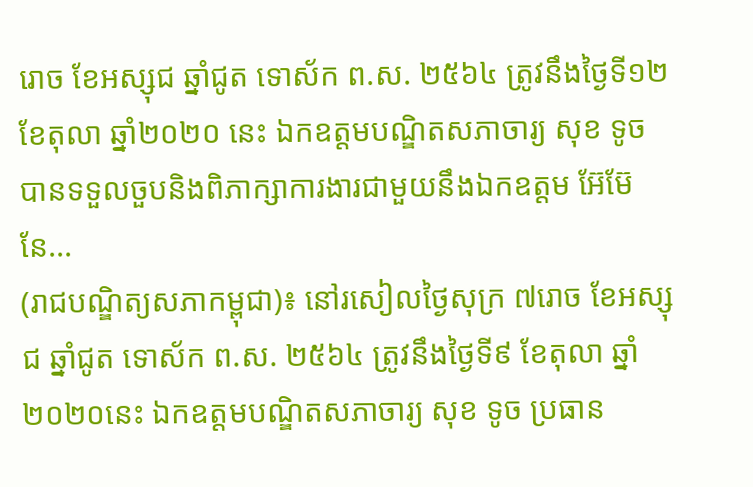រោច ខែអស្សុជ ឆ្នាំជូត ទោស័ក ព.ស. ២៥៦៤ ត្រូវនឹងថ្ងៃទី១២ ខែតុលា ឆ្នាំ២០២០ នេះ ឯកឧត្ដមបណ្ឌិតសភាចារ្យ សុខ ទូច បានទទួលចួបនិងពិភាក្សាការងារជាមួយនឹងឯកឧត្ដម អ៊ែម៊ែនែ...
(រាជបណ្ឌិត្យសភាកម្ពុជា)៖ នៅរសៀលថ្ងៃសុក្រ ៧រោច ខែអស្សុជ ឆ្នាំជូត ទោស័ក ព.ស. ២៥៦៤ ត្រូវនឹងថ្ងៃទី៩ ខែតុលា ឆ្នាំ២០២០នេះ ឯកឧត្ដមបណ្ឌិតសភាចារ្យ សុខ ទូច ប្រធាន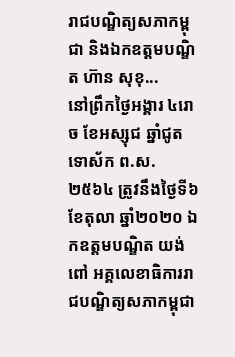រាជបណ្ឌិត្យសភាកម្ពុជា និងឯកឧត្ដមបណ្ឌិត ហ៊ាន សុខុ...
នៅព្រឹកថ្ងៃអង្គារ ៤រោច ខែអស្សុជ ឆ្នាំជូត ទោស័ក ព.ស.២៥៦៤ ត្រូវនឹងថ្ងៃទី៦ ខែតុលា ឆ្នាំ២០២០ ឯកឧត្តមបណ្ឌិត យង់ ពៅ អគ្គលេខាធិការរាជបណ្ឌិត្យសភាកម្ពុជា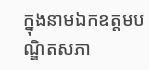ក្នុងនាមឯកឧត្តមបណ្ឌិតសភា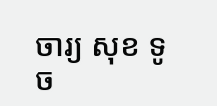ចារ្យ សុខ ទូច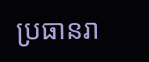ប្រធានរា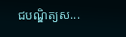ជបណ្ឌិត្យស...